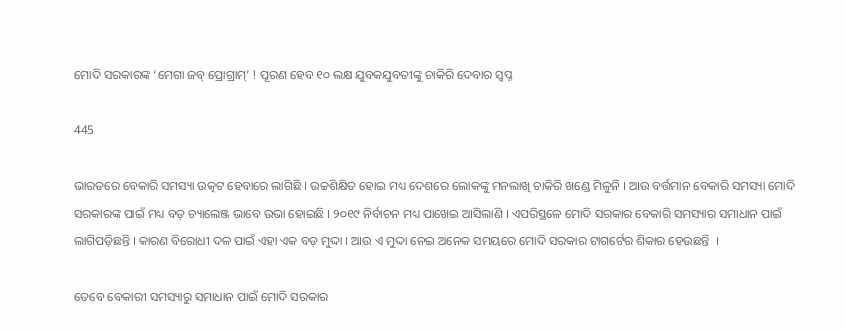ମୋଦି ସରକାରଙ୍କ ‘ମେଗା ଜବ୍ ପ୍ରୋଗ୍ରାମ୍’ ! ପୂରଣ ହେବ ୧୦ ଲକ୍ଷ ଯୁବକଯୁବତୀଙ୍କୁ ଚାକିରି ଦେବାର ସ୍ୱପ୍ନ

445

ଭାରତରେ ବେକାରି ସମସ୍ୟା ଉତ୍କଟ ହେବାରେ ଲାଗିଛି । ଉଚ୍ଚଶିକ୍ଷିତ ହୋଇ ମଧ୍ୟ ଦେଶରେ ଲୋକଙ୍କୁ ମନଲାଖି ଚାକିରି ଖଣ୍ଡେ ମିଳୁନି । ଆଉ ବର୍ତ୍ତମାନ ବେକାରି ସମସ୍ୟା ମୋଦି ସରକାରଙ୍କ ପାଇଁ ମଧ୍ୟ ବଡ଼ ଚ୍ୟାଲେଞ୍ଜ ଭାବେ ଉଭା ହୋଇଛି । ୨୦୧୯ ନିର୍ବାଚନ ମଧ୍ୟ ପାଖେଇ ଆସିଲାଣି । ଏପରିସ୍ଥଳେ ମୋଦି ସରକାର ବେକାରି ସମସ୍ୟାର ସମାଧାନ ପାଇଁ ଲାଗିପଡ଼ିଛନ୍ତି । କାରଣ ବିରୋଧୀ ଦଳ ପାଇଁ ଏହା ଏକ ବଡ଼ ମୁଦ୍ଦା । ଆଉ ଏ ମୁଦ୍ଦା ନେଇ ଅନେକ ସମୟରେ ମୋଦି ସରକାର ଟାଗର୍ଟେର ଶିକାର ହେଉଛନ୍ତି  ।

ତେବେ ବେକାରୀ ସମସ୍ୟାରୁ ସମାଧାନ ପାଇଁ ମୋଦି ସରକାର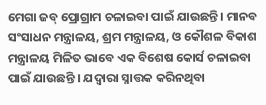ମେଗା ଜବ୍ ପ୍ରୋଗ୍ରାମ ଚଳାଇବା ପାଇଁ ଯାଉଛନ୍ତି । ମାନବ ସଂସାଧନ ମନ୍ତ୍ରାଳୟ, ଶ୍ରମ ମନ୍ତ୍ରାଳୟ, ଓ କୌଶଳ ବିକାଶ ମନ୍ତ୍ରାଳୟ ମିଳିତ ଭାବେ ଏକ ବିଶେଷ କୋର୍ସ ଚଳାଇବା ପାଇଁ ଯାଉଛନ୍ତି । ଯଦ୍ୱାରା ସ୍ନାତ୍ତକ କରିନଥିବା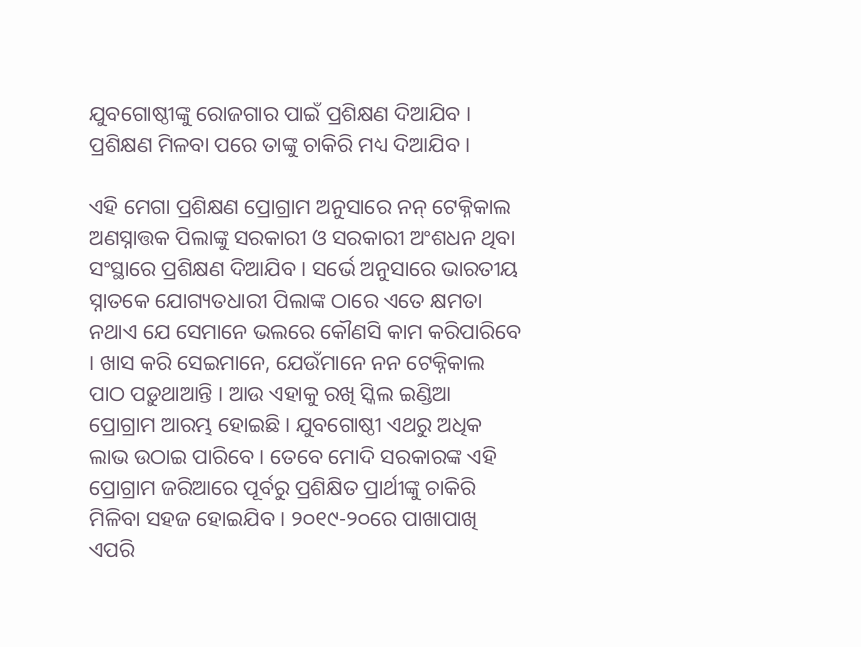ଯୁବଗୋଷ୍ଠୀଙ୍କୁ ରୋଜଗାର ପାଇଁ ପ୍ରଶିକ୍ଷଣ ଦିଆଯିବ । ପ୍ରଶିକ୍ଷଣ ମିଳବା ପରେ ତାଙ୍କୁ ଚାକିରି ମଧ୍ୟ ଦିଆଯିବ ।

ଏହି ମେଗା ପ୍ରଶିକ୍ଷଣ ପ୍ରୋଗ୍ରାମ ଅନୁସାରେ ନନ୍ ଟେକ୍ନିକାଲ ଅଣସ୍ନାତ୍ତକ ପିଲାଙ୍କୁ ସରକାରୀ ଓ ସରକାରୀ ଅଂଶଧନ ଥିବା ସଂସ୍ଥାରେ ପ୍ରଶିକ୍ଷଣ ଦିଆଯିବ । ସର୍ଭେ ଅନୁସାରେ ଭାରତୀୟ ସ୍ନାତକେ ଯୋଗ୍ୟତଧାରୀ ପିଲାଙ୍କ ଠାରେ ଏତେ କ୍ଷମତା ନଥାଏ ଯେ ସେମାନେ ଭଲରେ କୌଣସି କାମ କରିପାରିବେ । ଖାସ କରି ସେଇମାନେ, ଯେଉଁମାନେ ନନ ଟେକ୍ନିକାଲ ପାଠ ପଡ଼ୁଥାଆନ୍ତି । ଆଉ ଏହାକୁ ରଖି ସ୍କିଲ ଇଣ୍ଡିଆ ପ୍ରୋଗ୍ରାମ ଆରମ୍ଭ ହୋଇଛି । ଯୁବଗୋଷ୍ଠୀ ଏଥରୁ ଅଧିକ ଲାଭ ଉଠାଇ ପାରିବେ । ତେବେ ମୋଦି ସରକାରଙ୍କ ଏହି ପ୍ରୋଗ୍ରାମ ଜରିଆରେ ପୂର୍ବରୁ ପ୍ରଶିକ୍ଷିତ ପ୍ରାର୍ଥୀଙ୍କୁ ଚାକିରି ମିଳିବା ସହଜ ହୋଇଯିବ । ୨୦୧୯-୨୦ରେ ପାଖାପାଖି ଏପରି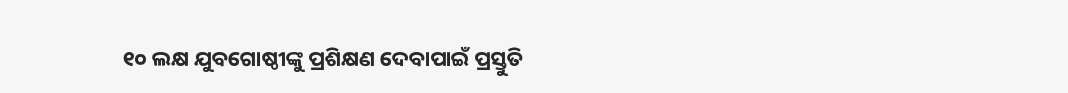୧୦ ଲକ୍ଷ ଯୁବଗୋଷ୍ଠୀଙ୍କୁ ପ୍ରଶିକ୍ଷଣ ଦେବାପାଇଁ ପ୍ରସ୍ତୁତି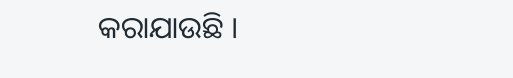କରାଯାଉଛି ।